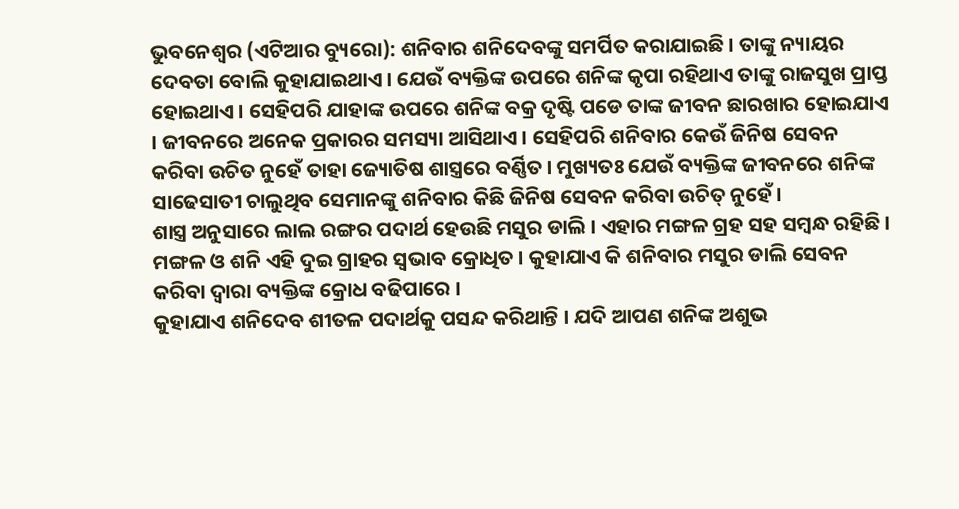ଭୁବନେଶ୍ୱର (ଏଟିଆର ବ୍ୟୁରୋ): ଶନିବାର ଶନିଦେବଙ୍କୁ ସମର୍ପିତ କରାଯାଇଛି । ତାଙ୍କୁ ନ୍ୟାୟର ଦେବତା ବୋଲି କୁହାଯାଇଥାଏ । ଯେଉଁ ବ୍ୟକ୍ତିଙ୍କ ଉପରେ ଶନିଙ୍କ କୃପା ରହିଥାଏ ତାଙ୍କୁ ରାଜସୁଖ ପ୍ରାପ୍ତ ହୋଇଥାଏ । ସେହିପରି ଯାହାଙ୍କ ଉପରେ ଶନିଙ୍କ ବକ୍ର ଦୃଷ୍ଟି ପଡେ ତାଙ୍କ ଜୀବନ ଛାରଖାର ହୋଇଯାଏ । ଜୀବନରେ ଅନେକ ପ୍ରକାରର ସମସ୍ୟା ଆସିଥାଏ । ସେହିପରି ଶନିବାର କେଉଁ ଜିନିଷ ସେବନ କରିବା ଉଚିତ ନୁହେଁ ତାହା ଜ୍ୟୋତିଷ ଶାସ୍ତ୍ରରେ ବର୍ଣ୍ଣିତ । ମୁଖ୍ୟତଃ ଯେଉଁ ବ୍ୟକ୍ତିଙ୍କ ଜୀବନରେ ଶନିଙ୍କ ସାଢେସାତୀ ଚାଲୁଥିବ ସେମାନଙ୍କୁ ଶନିବାର କିଛି ଜିନିଷ ସେବନ କରିବା ଉଚିତ୍ ନୁହେଁ ।
ଶାସ୍ତ୍ର ଅନୁସାରେ ଲାଲ ରଙ୍ଗର ପଦାର୍ଥ ହେଉଛି ମସୁର ଡାଲି । ଏହାର ମଙ୍ଗଳ ଗ୍ରହ ସହ ସମ୍ବନ୍ଧ ରହିଛି । ମଙ୍ଗଳ ଓ ଶନି ଏହି ଦୁଇ ଗ୍ରାହର ସ୍ୱଭାବ କ୍ରୋଧିତ । କୁହାଯାଏ କି ଶନିବାର ମସୁର ଡାଲି ସେବନ କରିବା ଦ୍ୱାରା ବ୍ୟକ୍ତିଙ୍କ କ୍ରୋଧ ବଢିପାରେ ।
କୁହାଯାଏ ଶନିଦେବ ଶୀତଳ ପଦାର୍ଥକୁ ପସନ୍ଦ କରିଥାନ୍ତି । ଯଦି ଆପଣ ଶନିଙ୍କ ଅଶୁଭ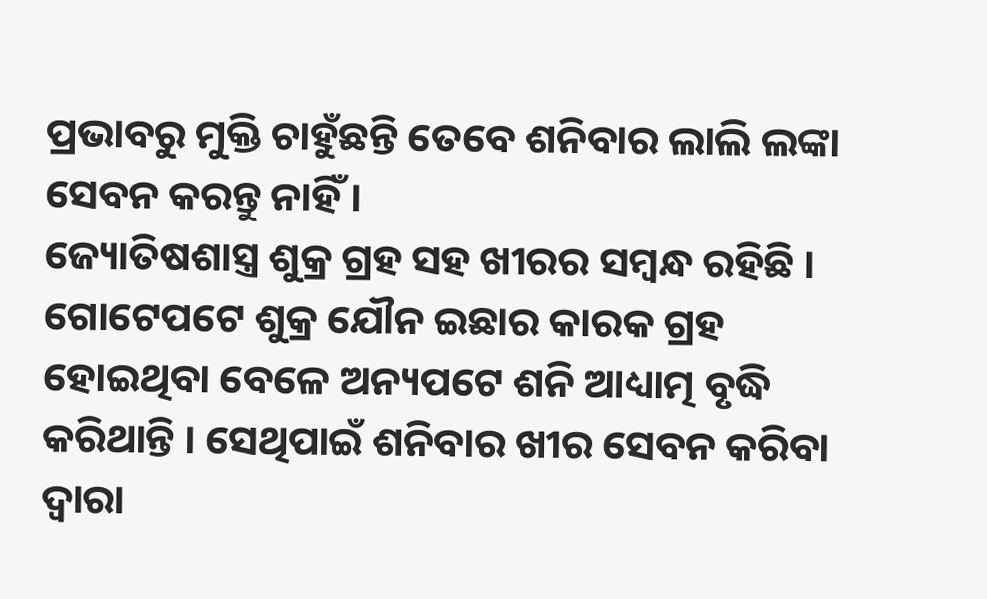ପ୍ରଭାବରୁ ମୁକ୍ତି ଚାହୁଁଛନ୍ତି ତେବେ ଶନିବାର ଲାଲି ଲଙ୍କା ସେବନ କରନ୍ତୁ ନାହିଁ ।
ଜ୍ୟୋତିଷଶାସ୍ତ୍ର ଶୁକ୍ର ଗ୍ରହ ସହ ଖୀରର ସମ୍ବନ୍ଧ ରହିଛି । ଗୋଟେପଟେ ଶୁକ୍ର ଯୌନ ଇଛାର କାରକ ଗ୍ରହ ହୋଇଥିବା ବେଳେ ଅନ୍ୟପଟେ ଶନି ଆଧ୍ୟାତ୍ମ ବୃଦ୍ଧି କରିଥାନ୍ତି । ସେଥିପାଇଁ ଶନିବାର ଖୀର ସେବନ କରିବା ଦ୍ୱାରା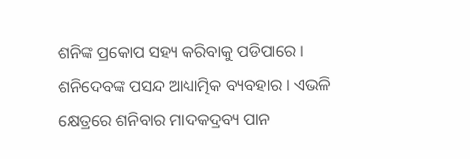ଶନିଙ୍କ ପ୍ରକୋପ ସହ୍ୟ କରିବାକୁ ପଡିପାରେ ।
ଶନିଦେବଙ୍କ ପସନ୍ଦ ଆଧ୍ୟାତ୍ମିକ ବ୍ୟବହାର । ଏଭଳି କ୍ଷେତ୍ରରେ ଶନିବାର ମାଦକଦ୍ରବ୍ୟ ପାନ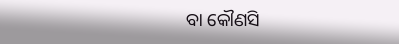ବା କୌଣସି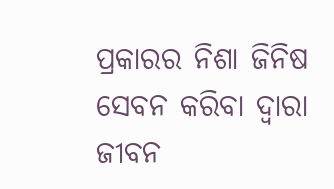ପ୍ରକାରର ନିଶା ଜିନିଷ ସେବନ କରିବା ଦ୍ୱାରା ଜୀବନ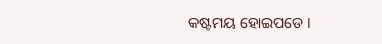କଷ୍ଟମୟ ହୋଇପଡେ ।